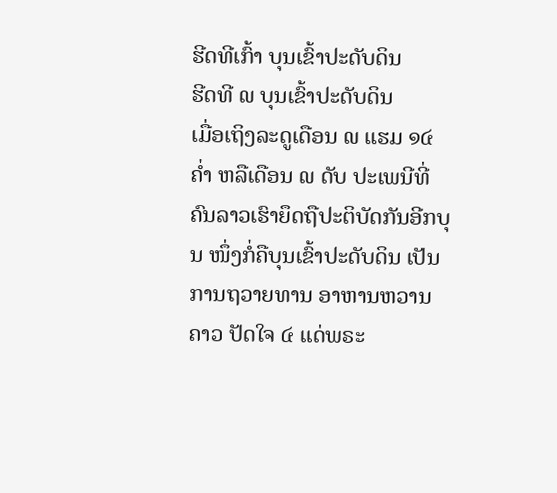ຮີດທີເກົ້າ ບຸນເຂົ້າປະດັບດິນ
ຮີດທີ ໙ ບຸນເຂົ້າປະດັບດິນ
ເມື່ອເຖິງລະດູເດືອນ ໙ ແຮມ ໑໔ ຄໍ່າ ຫລືເດືອນ ໙ ດັບ ປະເພນີທີ່ຄົນລາວເຮົາຍຶດຖືປະຕິບັດກັນອີກບຸນ ໜຶ່ງກໍ່ຄືບຸນເຂົ້າປະດັບດິນ ເປັນການຖວາຍທານ ອາຫານຫວານຄາວ ປັດໃຈ ໔ ແດ່ພຣະ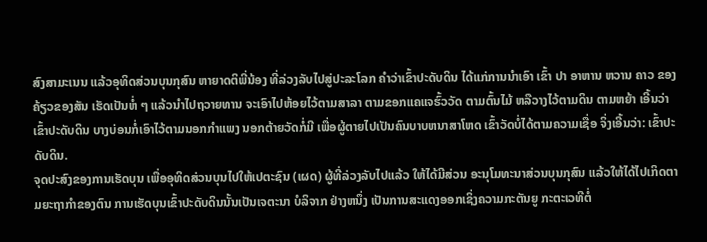ສົງສາມະເນນ ແລ້ວອຸທິດສ່ວນບຸນກຸສົນ ຫາຍາດຕິພີ່ນ້ອງ ທີ່ລ່ວງລັບໄປສູ່ປະລະໂລກ ຄຳວ່າເຂົ້າປະດັບດິນ ໄດ້ແກ່ການນຳເອົາ ເຂົ້າ ປາ ອາຫານ ຫວານ ຄາວ ຂອງຄ້ຽວຂອງສັນ ເຮັດເປັນຫໍ່ ໆ ແລ້ວນຳໄປຖວາຍທານ ຈະເອົາໄປຫ້ອຍໄວ້ຕາມສາລາ ຕາມຂອກແຄແຈຮົ້ວວັດ ຕາມຕົ້ນໄມ້ ຫລືວາງໄວ້ຕາມດິນ ຕາມຫຍ້າ ເອີ້ນວ່າເຂົ້າປະດັບດິນ ບາງບ່ອນກໍ່ເອົາໄວ້ຕາມນອກກຳແພງ ນອກຕ້າຍວັດກໍ່ມີ ເພື່ອຜູ້ຕາຍໄປເປັນຄົນບາບຫນາສາໂຫດ ເຂົ້າວັດບໍ່ໄດ້ຕາມຄວາມເຊື່ອ ຈິ່ງເອີ້ນວ່າ: ເຂົ້າປະດັບດິນ.
ຈຸດປະສົງຂອງການເຮັດບຸນ ເພື່ອອຸທິດສ່ວນບຸນໄປໃຫ້ເປຕະຊົນ (ເຜດ) ຜູ້ທີ່ລ່ວງລັບໄປແລ້ວ ໃຫ້ໄດ້ມີສ່ວນ ອະນຸໂມທະນາສ່ວນບຸນກຸສົນ ແລ້ວໃຫ້ໄດ້ໄປເກິດຕາມຍະຖາກຳຂອງຕົນ ການເຮັດບຸນເຂົ້າປະດັບດິນນັ້ນເປັນເຈຕະນາ ບໍລິຈາກ ຢ່າງຫນຶ່ງ ເປັນການສະແດງອອກເຊິ່ງຄວາມກະຕັນຍູ ກະຕະເວທີຕໍ່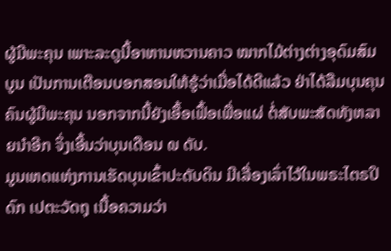ຜູ້ມີພະຄຸນ ເພາະລະດູນີ້ອາຫານຫວານຄາວ ໝາກໄມ້ຕ່າງຕ່າງອຸດົມສົມບູນ ເປັນການເຕືອນບອກສອນໃຫ້ຮູ້ວ່າເມື່ອໄດ້ດີແລ້ວ ຢ່າໄດ້ລືມບຸນຄຸນຄົນຜູ້ມີພະຄຸນ ນອກຈາກນີ້ຍັງເອື້ອເຟື້ອເພື່ອແຜ່ ຕໍ່ສັບພະສັດທັງຫລາຍນຳອີກ ຈິ່ງເອີ້ນວ່າບຸນເດືອນ ໙ ດັບ.
ມູນເຫດແຫ່ງການເຮັດບຸນເຂົ້າປະດັບດິນ ມີເລື່ອງເລົ່າໄວ້ໃນພຣະໄຕຣປິດົກ ເປຕະວັດຖຸ ເນື້ອຄວາມວ່າ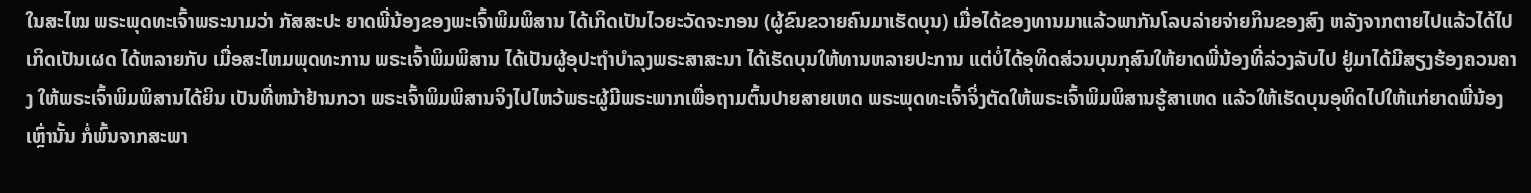ໃນສະໄໝ ພຣະພຸດທະເຈົ້າພຣະນາມວ່າ ກັສສະປະ ຍາດພີ່ນ້ອງຂອງພະເຈົ້າພິມພິສານ ໄດ້ເກິດເປັນໄວຍະວັດຈະກອນ (ຜູ້ຂົນຂວາຍຄົນມາເຮັດບຸນ) ເມື່ອໄດ້ຂອງທານມາແລ້ວພາກັນໂລບລ່າຍຈ່າຍກິນຂອງສົງ ຫລັງຈາກຕາຍໄປແລ້ວໄດ້ໄປເກິດເປັນເຜດ ໄດ້ຫລາຍກັບ ເມື່ອສະໄຫມພຸດທະການ ພຣະເຈົ້າພິມພິສານ ໄດ້ເປັນຜູ້ອຸປະຖຳບຳລຸງພຣະສາສະນາ ໄດ້ເຮັດບຸນໃຫ້ທານຫລາຍປະການ ແຕ່ບໍ່ໄດ້ອຸທິດສ່ວນບຸນກຸສົນໃຫ້ຍາດພີ່ນ້ອງທີ່ລ່ວງລັບໄປ ຢູ່ມາໄດ້ມີສຽງຮ້ອງຄວນຄາງ ໃຫ້ພຣະເຈົ້າພິມພິສານໄດ້ຍິນ ເປັນທີ່ຫນ້າຢ້ານກວາ ພຣະເຈົ້າພິມພິສານຈິງໄປໄຫວ້ພຣະຜູ້ມີພຣະພາກເພື່ອຖາມຕົ້ນປາຍສາຍເຫດ ພຣະພຸດທະເຈົ້າຈິ່ງຕັດໃຫ້ພຣະເຈົ້າພິມພິສານຮູ້ສາເຫດ ແລ້ວໃຫ້ເຮັດບຸນອຸທິດໄປໃຫ້ແກ່ຍາດພີ່ນ້ອງເຫຼົ່ານັ້ນ ກໍ່ພົ້ນຈາກສະພາ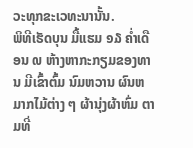ວະທຸກຂະເວທະນານັ້ນ.
ພິທີເຮັດບຸນ ມື້ແຮມ ໑໓ ຄ່ຳເດືອນ ໙ ຫ້າງຫາກະກຽມຂອງທານ ມີເຂົ້າຕົ້ມ ນົມຫວານ ຜົນຫມາກໄມ້ຕ່າງ ໆ ຜ້ານຸ່ງຜ້າຫົ່ມ ຕາມທີ່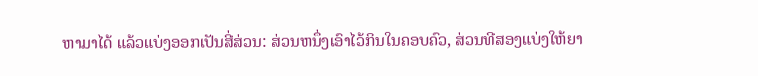ຫາມາໄດ້ ແລ້ວແບ່ງອອກເປັນສີ່ສ່ວນ: ສ່ວນຫນຶ່ງເອົາໄວ້ກິນໃນຄອບຄົວ, ສ່ວນທີສອງແບ່ງໃຫ້ຍາ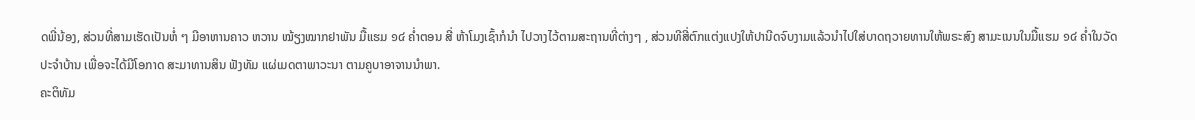ດພີ່ນ້ອງ, ສ່ວນທີ່ສາມເຮັດເປັນຫໍ່ ໆ ມີອາຫານຄາວ ຫວານ ໝ້ຽງໝາກຢາພັນ ມື້ແຮມ ໑໔ ຄ່ຳຕອນ ສີ່ ຫ້າໂມງເຊົ້າກໍນຳ ໄປວາງໄວ້ຕາມສະຖານທີ່ຕ່າງໆ , ສ່ວນທີສີ່ຕົກແຕ່ງແປງໃຫ້ປານີດຈົບງາມແລ້ວນຳໄປໃສ່ບາດຖວາຍທານໃຫ້ພຣະສົງ ສາມະເນນໃນມື້ແຮມ ໑໔ ຄ່ຳໃນວັດປະຈຳບ້ານ ເພື່ອຈະໄດ້ມີໂອກາດ ສະມາທານສິນ ຟັງທັມ ແຜ່ເມດຕາພາວະນາ ຕາມຄູບາອາຈານນຳພາ.
ຄະຕິທັມ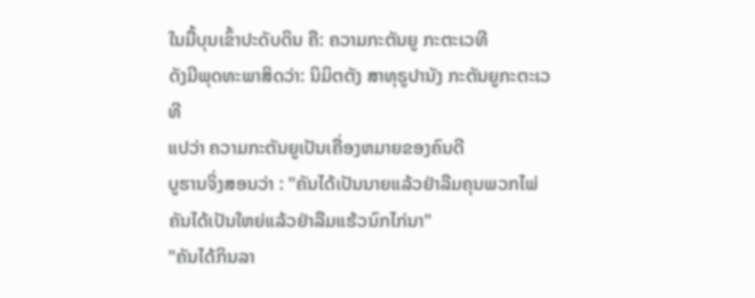ໃນມື້ບຸນເຂົ້າປະດັບດິນ ຄື: ຄວາມກະຕັນຍູ ກະຕະເວທີ
ດັງມີພຸດທະພາສິດວ່າ: ນິມິຕຕັງ ສາທຸຣູປານັງ ກະຕັນຍູກະຕະເວທີ
ແປວ່າ ຄວາມກະຕັນຍູເປັນເຄື່ອງຫມາຍຂອງຄົນດີ
ບູຮານຈິ່ງສອນວ່າ : "ຄັນໄດ້ເປັນນາຍແລ້ວຢ່າລືມຄຸນພວກໄພ່
ຄັນໄດ້ເປັນໃຫຍ່ແລ້ວຢ່າລືມແຮ້ວນົກໄກ່ນາ"
"ຄັນໄດ້ກິນລາ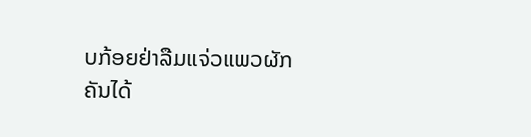ບກ້ອຍຢ່າລືມແຈ່ວແພວຜັກ
ຄັນໄດ້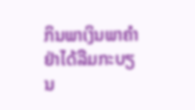ກິນພາເງິນພາຄຳຢ່າໄດ້ລືມກະບຽນ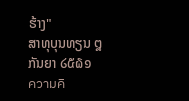ຮ້າງ"
ສາທຸບຸນທຽນ ໘ກັນຍາ ໒໕໖໑
ความคิ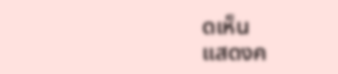ดเห็น
แสดงค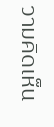วามคิดเห็น